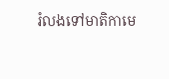រំលងទៅមាតិកាមេ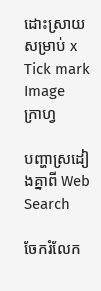ដោះស្រាយសម្រាប់ x
Tick mark Image
ក្រាហ្វ

បញ្ហាស្រដៀងគ្នាពី Web Search

ចែករំលែក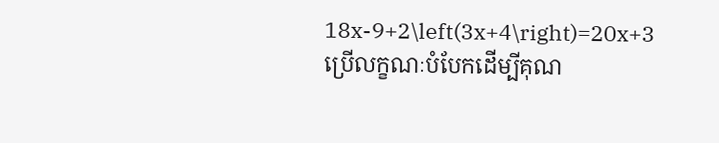18x-9+2\left(3x+4\right)=20x+3
ប្រើលក្ខណៈបំបែកដើម្បីគុណ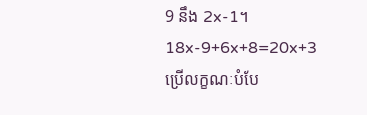9 នឹង 2x-1។
18x-9+6x+8=20x+3
ប្រើលក្ខណៈបំបែ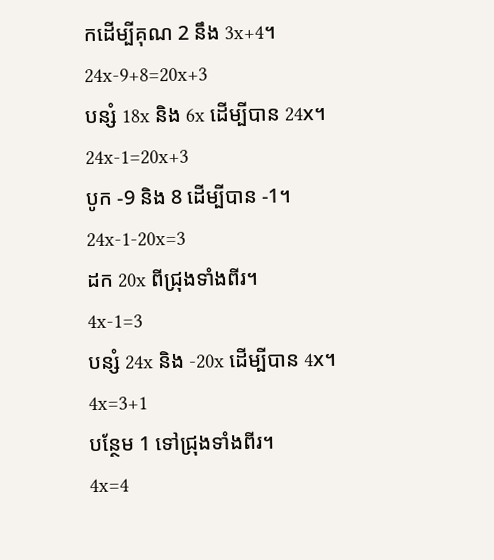កដើម្បីគុណ 2 នឹង 3x+4។
24x-9+8=20x+3
បន្សំ 18x និង 6x ដើម្បីបាន 24x។
24x-1=20x+3
បូក -9 និង 8 ដើម្បីបាន -1។
24x-1-20x=3
ដក 20x ពីជ្រុងទាំងពីរ។
4x-1=3
បន្សំ 24x និង -20x ដើម្បីបាន 4x។
4x=3+1
បន្ថែម 1 ទៅជ្រុងទាំងពីរ។
4x=4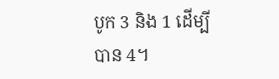បូក 3 និង 1 ដើម្បីបាន 4។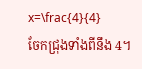x=\frac{4}{4}
ចែកជ្រុងទាំងពីនឹង 4។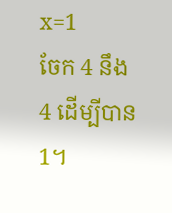x=1
ចែក 4 នឹង 4 ដើម្បីបាន1។